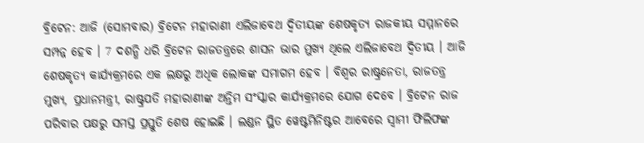ବ୍ରିଟେନ: ଆଜି (ସୋମବାର) ବ୍ରିଟେନ ମହାରାଣୀ ଏଲିଜାବେଥ ଦ୍ବିତୀୟଙ୍କ ଶେଷକୃତ୍ୟ ରାଜକୀୟ ସମ୍ମାନରେ ସମ୍ପନ୍ନ ହେବ । 7 ଦଶନ୍ଧି ଧରି ବ୍ରିଟେନ ରାଜତନ୍ତ୍ରରେ ଶାସନ ଭାର ମୁଖ୍ୟ ଥିଲେ ଏଲିଜାବେଥ ଦ୍ବିତୀୟ । ଆଜି ଶେଷକୃତ୍ୟ କାର୍ଯ୍ୟକ୍ରମରେ ଏକ ଲକ୍ଷରୁ ଅଧିକ ଲୋକଙ୍କ ସମାଗମ ହେବ । ବିଶ୍ବର ରାଷ୍ଟ୍ରନେତା, ରାଜତନ୍ତ୍ର ମୁଖ୍ୟ, ପ୍ରଧାନମନ୍ତ୍ରୀ, ରାଷ୍ଟ୍ରପତି ମହାରାଣୀଙ୍କ ଅନ୍ତିମ ସଂସ୍କାର କାର୍ଯ୍ୟକ୍ରମରେ ଯୋଗ ଦେବେ । ବ୍ରିଟେନ ରାଜ ପରିବାର ପକ୍ଷରୁ ସମସ୍ତ ପ୍ରସ୍ତୁତି ଶେଷ ହୋଇଛି । ଲଣ୍ଡନ ସ୍ଥିତ ୱେଷ୍ଟମିନିଷ୍ଟର ଆବେରେ ସ୍ବାମୀ ଫିଲିଫଙ୍କ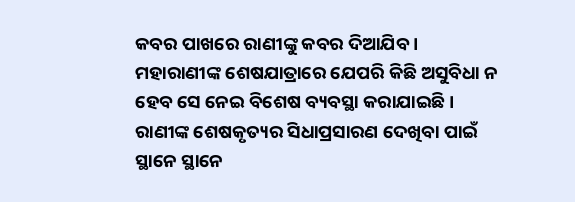କବର ପାଖରେ ରାଣୀଙ୍କୁ କବର ଦିଆଯିବ ।
ମହାରାଣୀଙ୍କ ଶେଷଯାତ୍ରାରେ ଯେପରି କିଛି ଅସୁବିଧା ନ ହେବ ସେ ନେଇ ବିଶେଷ ବ୍ୟବସ୍ଥା କରାଯାଇଛି । ରାଣୀଙ୍କ ଶେଷକୃତ୍ୟର ସିଧାପ୍ରସାରଣ ଦେଖିବା ପାଇଁ ସ୍ଥାନେ ସ୍ଥାନେ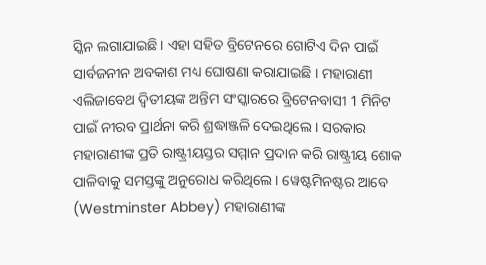ସ୍କିନ ଲଗାଯାଇଛି । ଏହା ସହିତ ବ୍ରିଟେନରେ ଗୋଟିଏ ଦିନ ପାଇଁ ସାର୍ବଜନୀନ ଅବକାଶ ମଧ୍ୟ ଘୋଷଣା କରାଯାଇଛି । ମହାରାଣୀ ଏଲିଜାବେଥ ଦ୍ବିତୀୟଙ୍କ ଅନ୍ତିମ ସଂସ୍କାରରେ ବ୍ରିଟେନବାସୀ 1 ମିନିଟ ପାଇଁ ନୀରବ ପ୍ରାର୍ଥନା କରି ଶ୍ରଦ୍ଧାଞ୍ଜଳି ଦେଇଥିଲେ । ସରକାର ମହାରାଣୀଙ୍କ ପ୍ରତି ରାଷ୍ଟ୍ରୀୟସ୍ତର ସମ୍ମାନ ପ୍ରଦାନ କରି ରାଷ୍ଟ୍ରୀୟ ଶୋକ ପାଳିବାକୁ ସମସ୍ତଙ୍କୁ ଅନୁରୋଧ କରିଥିଲେ । ୱେଷ୍ଟମିନଷ୍ଟର ଆବେ (Westminster Abbey) ମହାରାଣୀଙ୍କ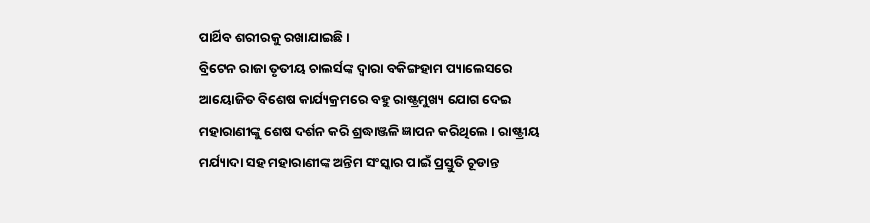ପାର୍ଥିବ ଶରୀରକୁ ରଖାଯାଇଛି ।
ବ୍ରିଟେନ ରାଜା ତୃତୀୟ ଚାଲର୍ସଙ୍କ ଦ୍ବାରା ବକିଙ୍ଗହାମ ପ୍ୟାଲେସରେ ଆୟୋଜିତ ବିଶେଷ କାର୍ଯ୍ୟକ୍ରମରେ ବହୁ ରାଷ୍ଟ୍ରମୁଖ୍ୟ ଯୋଗ ଦେଇ ମହାରାଣୀଙ୍କୁ ଶେଷ ଦର୍ଶନ କରି ଶ୍ରଦ୍ଧାଞ୍ଜଳି ଜ୍ଞାପନ କରିଥିଲେ । ରାଷ୍ଟ୍ରୀୟ ମର୍ଯ୍ୟାଦା ସହ ମହାରାଣୀଙ୍କ ଅନ୍ତିମ ସଂସ୍କାର ପାଇଁ ପ୍ରସ୍ତୁତି ଚୂଡାନ୍ତ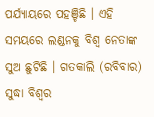ପର୍ଯ୍ୟାୟରେ ପହଞ୍ଚିଛି । ଏହି ସମୟରେ ଲଣ୍ଡନକୁ ବିଶ୍ବ ନେତାଙ୍କ ସୁଅ ଛୁଟିଛି । ଗତକାଲି (ରବିବାର) ସୁଦ୍ଧା ବିଶ୍ବର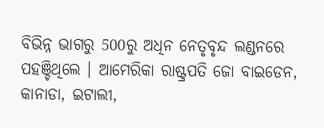ବିଭିନ୍ନ ଭାଗରୁ 500ରୁ ଅଧିନ ନେତୃବୃନ୍ଦ ଲଣ୍ଡନରେ ପହଞ୍ଚିଥିଲେ । ଆମେରିକା ରାଷ୍ଟ୍ରପତି ଜୋ ବାଇଡେନ, କାନାଡା, ଇଟାଲୀ,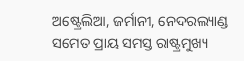ଅଷ୍ଟ୍ରେଲିଆ, ଜର୍ମାନୀ, ନେଦରଲ୍ୟାଣ୍ଡ ସମେତ ପ୍ରାୟ ସମସ୍ତ ରାଷ୍ଟ୍ରମୁଖ୍ୟ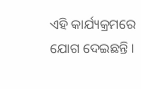ଏହି କାର୍ଯ୍ୟକ୍ରମରେ ଯୋଗ ଦେଇଛନ୍ତି ।